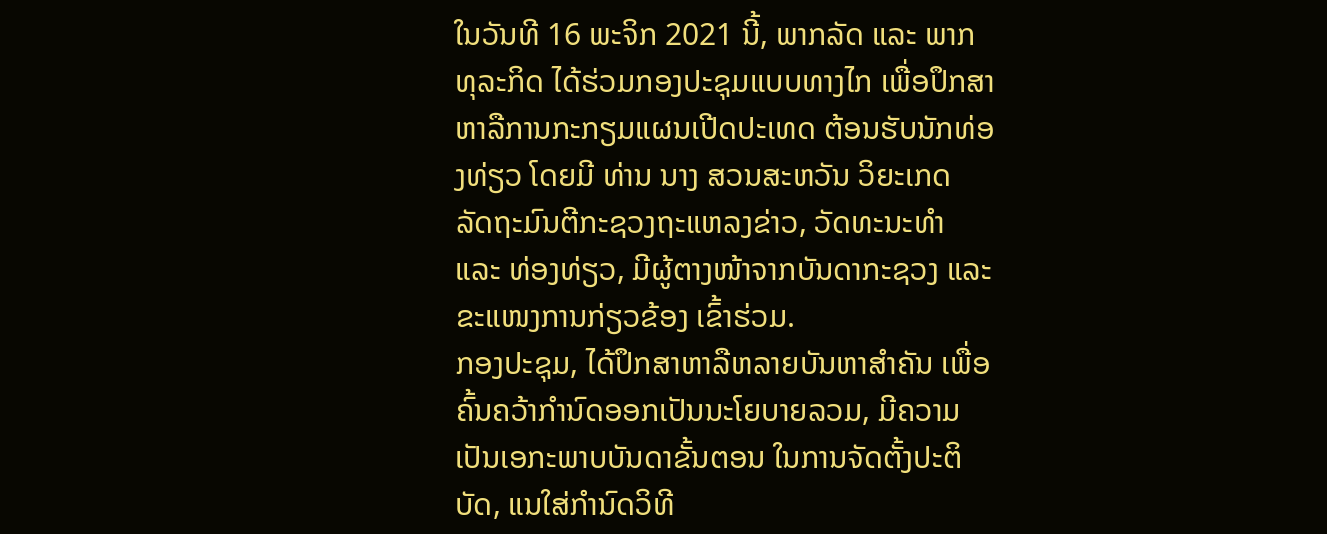ໃນວັນທີ 16 ພະຈິກ 2021 ນີ້, ພາກລັດ ແລະ ພາກທຸລະກິດ ໄດ້ຮ່ວມກອງປະຊຸມແບບທາງໄກ ເພື່ອປຶກສາຫາລືການກະກຽມແຜນເປີດປະເທດ ຕ້ອນຮັບນັກທ່ອງທ່ຽວ ໂດຍມີ ທ່ານ ນາງ ສວນສະຫວັນ ວິຍະເກດ ລັດຖະມົນຕີກະຊວງຖະແຫລງຂ່າວ, ວັດທະນະທຳ ແລະ ທ່ອງທ່ຽວ, ມີຜູ້ຕາງໜ້າຈາກບັນດາກະຊວງ ແລະ ຂະແໜງການກ່ຽວຂ້ອງ ເຂົ້າຮ່ວມ.
ກອງປະຊຸມ, ໄດ້ປຶກສາຫາລືຫລາຍບັນຫາສຳຄັນ ເພື່ອຄົ້ນຄວ້າກໍານົດອອກເປັນນະໂຍບາຍລວມ, ມີຄວາມເປັນເອກະພາບບັນດາຂັ້ນຕອນ ໃນການຈັດຕັ້ງປະຕິບັດ, ແນໃສ່ກຳນົດວິທີ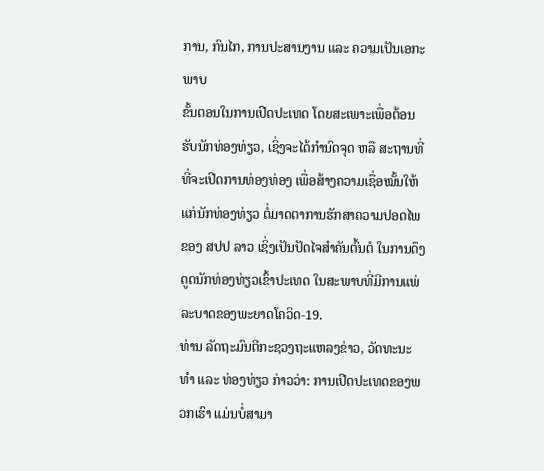ການ, ກົນໄກ, ການປະສານງານ ແລະ ຄວາມເປັນເອກະພາບ
ຂັ້ນຕອນໃນການເປີດປະເທດ ໂດຍສະເພາະເພື່ອຕ້ອນຮັບນັກທ່ອງທ່ຽວ, ເຊິ່ງຈະໄດ້ກຳນົດຈຸດ ຫລື ສະຖານທີ່ ທີ່ຈະເປີດການທ່ອງທ່ອງ ເພື່ອສ້າງຄວາມເຊື່ອໝັ້ນໃຫ້ແກ່ນັກທ່ອງທ່ຽວ ຕໍ່ມາດຕາການຮັກສາຄວາມປອດໄພຂອງ ສປປ ລາວ ເຊິ່ງເປັນປັດໄຈສໍາຄັນຕົ້ນຕໍ ໃນການດຶງດູດນັກທ່ອງທ່ຽວເຂົ້າປະເທດ ໃນສະພາບທີ່ມີການແພ່ລະບາດຂອງພະຍາດໂຄວິດ-19.
ທ່ານ ລັດຖະມົນຕີກະຊວງຖະແຫລງຂ່າວ, ວັດທະນະທຳ ແລະ ທ່ອງທ່ຽວ ກ່າວວ່າ: ການເປີດປະເທດຂອງພວກເຮົາ ແມ່ນບໍ່ສາມາ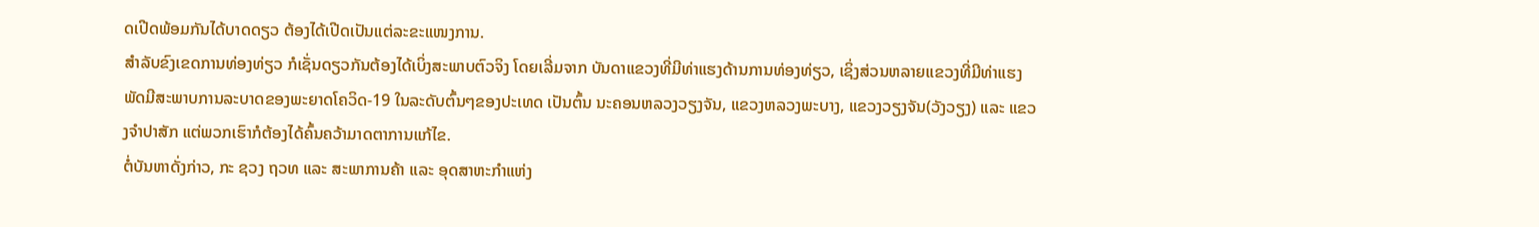ດເປີດພ້ອມກັນໄດ້ບາດດຽວ ຕ້ອງໄດ້ເປີດເປັນແຕ່ລະຂະແໜງການ.
ສໍາລັບຂົງເຂດການທ່ອງທ່ຽວ ກໍເຊັ່ນດຽວກັນຕ້ອງໄດ້ເບິ່ງສະພາບຕົວຈິງ ໂດຍເລີ່ມຈາກ ບັນດາແຂວງທີ່ມີທ່າແຮງດ້ານການທ່ອງທ່ຽວ, ເຊິ່ງສ່ວນຫລາຍແຂວງທີ່ມີທ່າແຮງພັດມີສະພາບການລະບາດຂອງພະຍາດໂຄວິດ-19 ໃນລະດັບຕົ້ນໆຂອງປະເທດ ເປັນຕົ້ນ ນະຄອນຫລວງວຽງຈັນ, ແຂວງຫລວງພະບາງ, ແຂວງວຽງຈັນ(ວັງວຽງ) ແລະ ແຂວງຈຳປາສັກ ແຕ່ພວກເຮົາກໍຕ້ອງໄດ້ຄົ້ນຄວ້າມາດຕາການແກ້ໄຂ.
ຕໍ່ບັນຫາດັ່ງກ່າວ, ກະ ຊວງ ຖວທ ແລະ ສະພາການຄ້າ ແລະ ອຸດສາຫະກໍາແຫ່ງ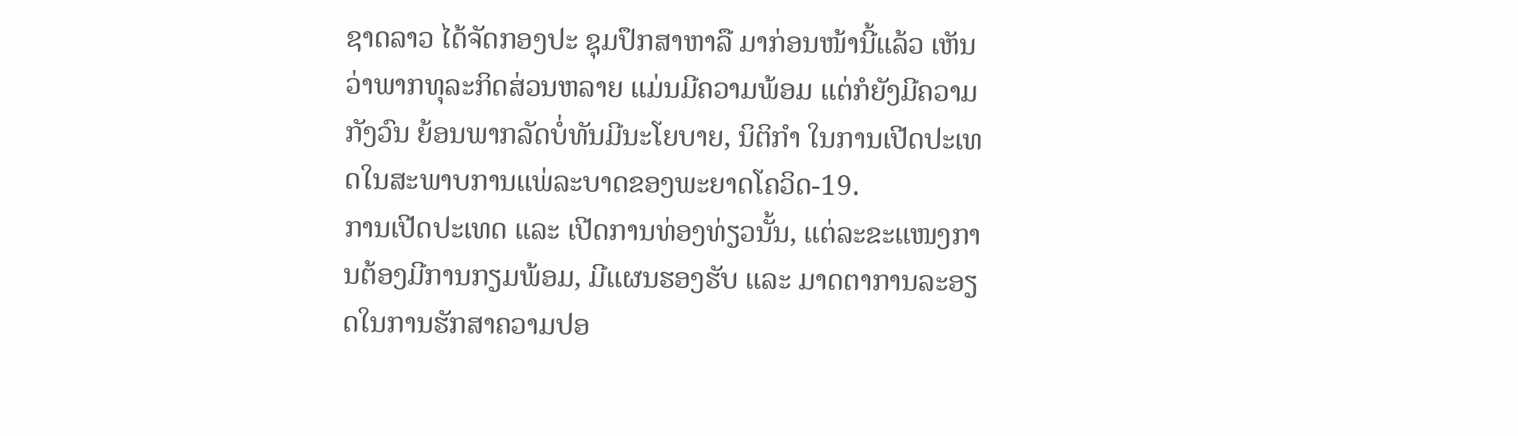ຊາດລາວ ໄດ້ຈັດກອງປະ ຊຸມປຶກສາຫາລື ມາກ່ອນໜ້ານີ້ແລ້ວ ເຫັນວ່າພາກທຸລະກິດສ່ວນຫລາຍ ແມ່ນມີຄວາມພ້ອມ ແຕ່ກໍຍັງມີຄວາມກັງວົນ ຍ້ອນພາກລັດບໍ່ທັນມີນະໂຍບາຍ, ນິຕິກໍາ ໃນການເປີດປະເທດໃນສະພາບການແພ່ລະບາດຂອງພະຍາດໂຄວິດ-19.
ການເປີດປະເທດ ແລະ ເປີດການທ່ອງທ່ຽວນັ້ນ, ແຕ່ລະຂະແໜງການຕ້ອງມີການກຽມພ້ອມ, ມີແຜນຮອງຮັບ ແລະ ມາດຕາການລະອຽດໃນການຮັກສາຄວາມປອ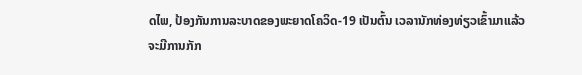ດໄພ, ປ້ອງກັນການລະບາດຂອງພະຍາດໂຄວິດ-19 ເປັນຕົ້ນ ເວລານັກທ່ອງທ່ຽວເຂົ້າມາແລ້ວຈະມີການກັກ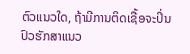ຕົວແນວໃດ, ຖ້າມີການຕິດເຊື້ອຈະປິ່ນປົວຮັກສາແນວ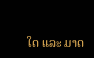ໃດ ແລະ ມາດ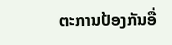ຕະການປ້ອງກັນອື່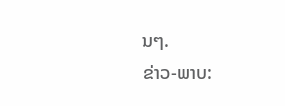ນໆ.
ຂ່າວ-ພາບ: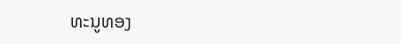ທະນູທອງ